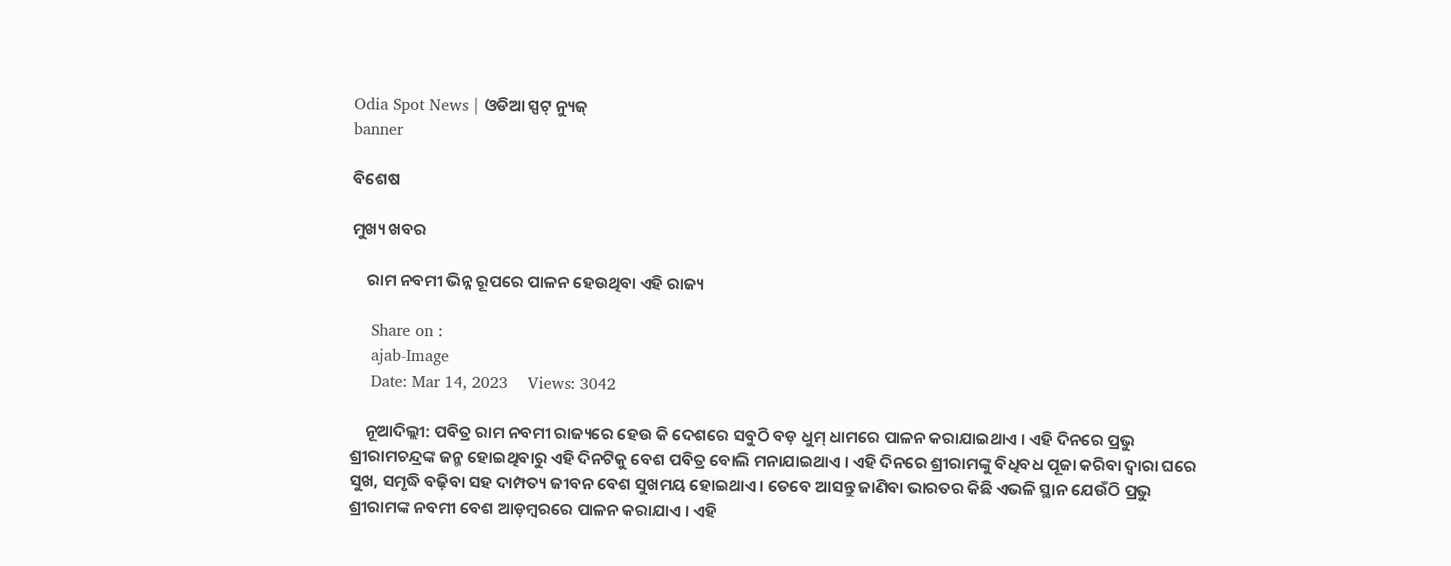Odia Spot News | ଓଡିଆ ସ୍ପଟ୍ ନ୍ୟୁଜ୍
banner

ବିଶେଷ

ମୁଖ୍ୟ ଖବର

    ରାମ ନବମୀ ଭିନ୍ନ ରୂପରେ ପାଳନ ହେଉଥିବା ଏହି ରାଜ୍ୟ

    Share on :
    ajab-Image
    Date: Mar 14, 2023    Views: 3042

    ନୂଆଦିଲ୍ଲୀ: ପବିତ୍ର ରାମ ନବମୀ ରାଜ୍ୟରେ ହେଉ କି ଦେଶରେ ସବୁଠି ବଡ଼ ଧୁମ୍ ଧାମରେ ପାଳନ କରାଯାଇଥାଏ । ଏହି ଦିନରେ ପ୍ରଭୁ ଶ୍ରୀରାମଚନ୍ଦ୍ରଙ୍କ ଜନ୍ମ ହୋଇଥିବାରୁ ଏହି ଦିନଟିକୁ ବେଶ ପବିତ୍ର ବୋଲି ମନାଯାଇଥାଏ । ଏହି ଦିନରେ ଶ୍ରୀରାମଙ୍କୁ ବିଧିବଧ ପୂଜା କରିବା ଦ୍ୱାରା ଘରେ ସୁଖ, ସମୃଦ୍ଧି ବଢ଼ିବା ସହ ଦାମ୍ପତ୍ୟ ଜୀବନ ବେଶ ସୁଖମୟ ହୋଇଥାଏ । ତେବେ ଆସନ୍ତୁ ଜାଣିବା ଭାରତର କିଛି ଏଭଳି ସ୍ଥାନ ଯେଉଁଠି ପ୍ରଭୁ ଶ୍ରୀରାମଙ୍କ ନବମୀ ବେଶ ଆଡ଼ମ୍ବରରେ ପାଳନ କରାଯାଏ । ଏହି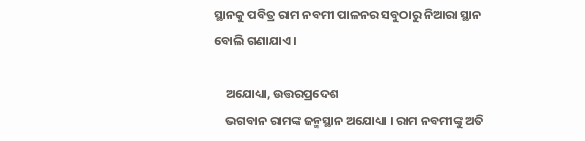ସ୍ଥାନକୁ ପବିତ୍ର ରାମ ନବମୀ ପାଳନର ସବୁଠାରୁ ନିଆରା ସ୍ଥାନ ବୋଲି ଗଣାଯାଏ ।

    ଅଯୋଧ୍ୟା, ଉତ୍ତରପ୍ରଦେଶ
    ଭଗବାନ ରାମଙ୍କ ଜନ୍ମସ୍ଥାନ ଅଯୋଧ୍ୟା । ରାମ ନବମୀଙ୍କୁ ଅତି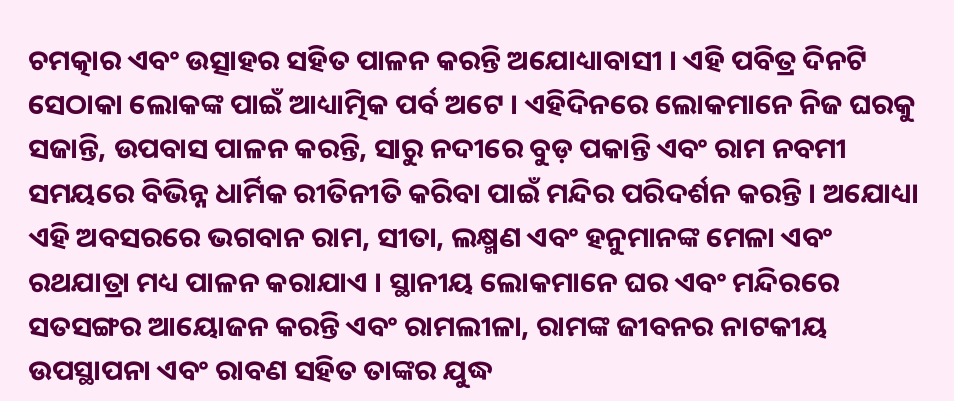ଚମତ୍କାର ଏବଂ ଉତ୍ସାହର ସହିତ ପାଳନ କରନ୍ତି ଅଯୋଧ୍ୟାବାସୀ । ଏହି ପବିତ୍ର ଦିନଟି ସେଠାକା ଲୋକଙ୍କ ପାଇଁ ଆଧ୍ୟାତ୍ମିକ ପର୍ବ ଅଟେ । ଏହିଦିନରେ ଲୋକମାନେ ନିଜ ଘରକୁ ସଜାନ୍ତି, ଉପବାସ ପାଳନ କରନ୍ତି, ସାରୁ ନଦୀରେ ବୁଡ଼ ପକାନ୍ତି ଏବଂ ରାମ ନବମୀ ସମୟରେ ବିଭିନ୍ନ ଧାର୍ମିକ ରୀତିନୀତି କରିବା ପାଇଁ ମନ୍ଦିର ପରିଦର୍ଶନ କରନ୍ତି । ଅଯୋଧ୍ୟା ଏହି ଅବସରରେ ଭଗବାନ ରାମ, ସୀତା, ଲକ୍ଷ୍ମଣ ଏବଂ ହନୁମାନଙ୍କ ମେଳା ଏବଂ ରଥଯାତ୍ରା ମଧ୍ୟ ପାଳନ କରାଯାଏ । ସ୍ଥାନୀୟ ଲୋକମାନେ ଘର ଏବଂ ମନ୍ଦିରରେ ସତସଙ୍ଗର ଆୟୋଜନ କରନ୍ତି ଏବଂ ରାମଲୀଳା, ରାମଙ୍କ ଜୀବନର ନାଟକୀୟ ଉପସ୍ଥାପନା ଏବଂ ରାବଣ ସହିତ ତାଙ୍କର ଯୁଦ୍ଧ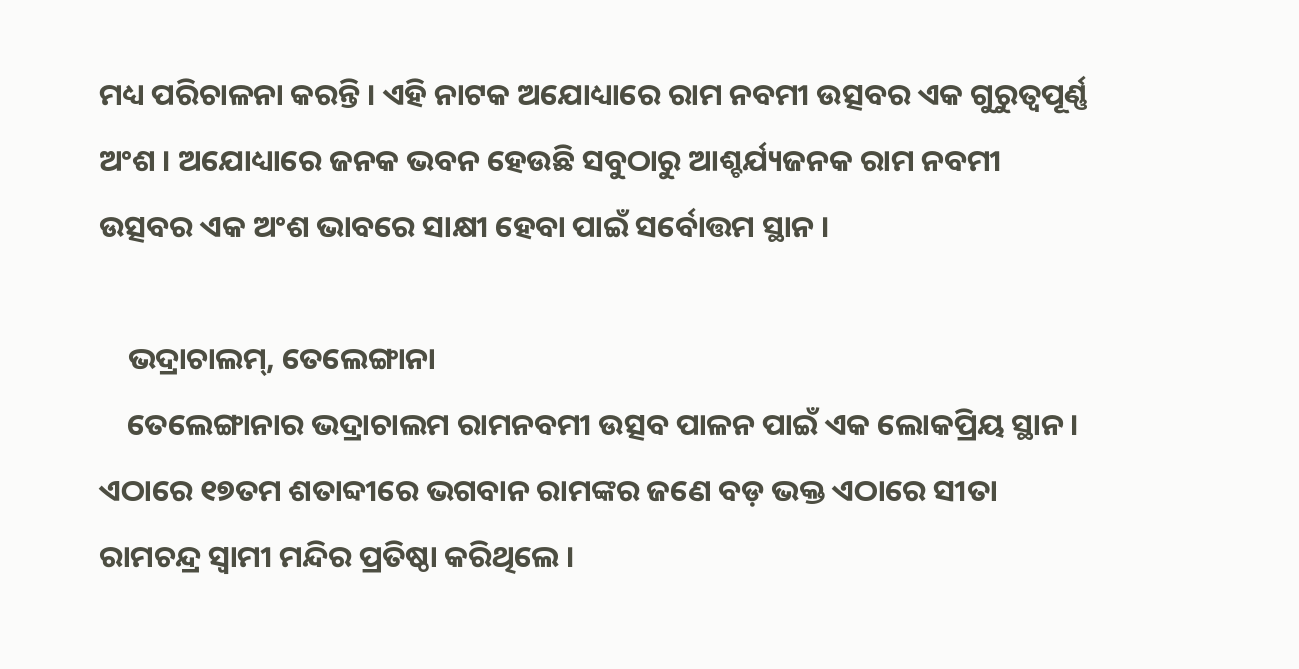ମଧ୍ୟ ପରିଚାଳନା କରନ୍ତି । ଏହି ନାଟକ ଅଯୋଧ୍ୟାରେ ରାମ ନବମୀ ଉତ୍ସବର ଏକ ଗୁରୁତ୍ୱପୂର୍ଣ୍ଣ ଅଂଶ । ଅଯୋଧ୍ୟାରେ ଜନକ ଭବନ ହେଉଛି ସବୁଠାରୁ ଆଶ୍ଚର୍ଯ୍ୟଜନକ ରାମ ନବମୀ ଉତ୍ସବର ଏକ ଅଂଶ ଭାବରେ ସାକ୍ଷୀ ହେବା ପାଇଁ ସର୍ବୋତ୍ତମ ସ୍ଥାନ ।

    ଭଦ୍ରାଚାଲମ୍, ତେଲେଙ୍ଗାନା
    ତେଲେଙ୍ଗାନାର ଭଦ୍ରାଚାଲମ ରାମନବମୀ ଉତ୍ସବ ପାଳନ ପାଇଁ ଏକ ଲୋକପ୍ରିୟ ସ୍ଥାନ । ଏଠାରେ ୧୭ତମ ଶତାବ୍ଦୀରେ ଭଗବାନ ରାମଙ୍କର ଜଣେ ବଡ଼ ଭକ୍ତ ଏଠାରେ ସୀତା ରାମଚନ୍ଦ୍ର ସ୍ୱାମୀ ମନ୍ଦିର ପ୍ରତିଷ୍ଠା କରିଥିଲେ ।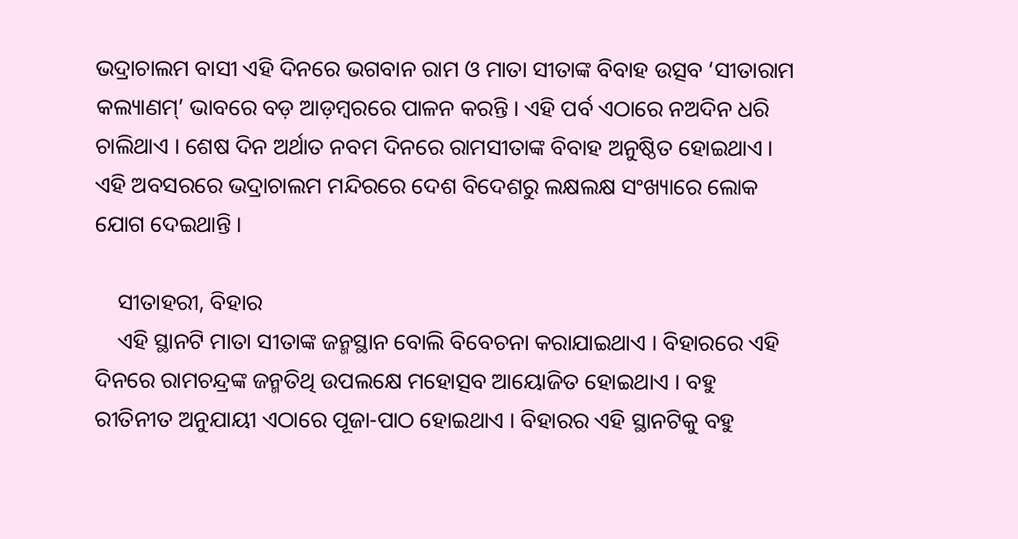ଭଦ୍ରାଚାଲମ ବାସୀ ଏହି ଦିନରେ ଭଗବାନ ରାମ ଓ ମାତା ସୀତାଙ୍କ ବିବାହ ଉତ୍ସବ ‘ସୀତାରାମ କଲ୍ୟାଣମ୍’ ଭାବରେ ବଡ଼ ଆଡ଼ମ୍ବରରେ ପାଳନ କରନ୍ତି । ଏହି ପର୍ବ ଏଠାରେ ନଅଦିନ ଧରି ଚାଲିଥାଏ । ଶେଷ ଦିନ ଅର୍ଥାତ ନବମ ଦିନରେ ରାମସୀତାଙ୍କ ବିବାହ ଅନୁଷ୍ଠିତ ହୋଇଥାଏ । ଏହି ଅବସରରେ ଭଦ୍ରାଚାଲମ ମନ୍ଦିରରେ ଦେଶ ବିଦେଶରୁ ଲକ୍ଷଲକ୍ଷ ସଂଖ୍ୟାରେ ଲୋକ ଯୋଗ ଦେଇଥାନ୍ତି ।

    ସୀତାହରୀ, ବିହାର
    ଏହି ସ୍ଥାନଟି ମାତା ସୀତାଙ୍କ ଜନ୍ମସ୍ଥାନ ବୋଲି ବିବେଚନା କରାଯାଇଥାଏ । ବିହାରରେ ଏହି ଦିନରେ ରାମଚନ୍ଦ୍ରଙ୍କ ଜନ୍ମତିଥି ଉପଲକ୍ଷେ ମହୋତ୍ସବ ଆୟୋଜିତ ହୋଇଥାଏ । ବହୁ ରୀତିନୀତ ଅନୁଯାୟୀ ଏଠାରେ ପୂଜା-ପାଠ ହୋଇଥାଏ । ବିହାରର ଏହି ସ୍ଥାନଟିକୁ ବହୁ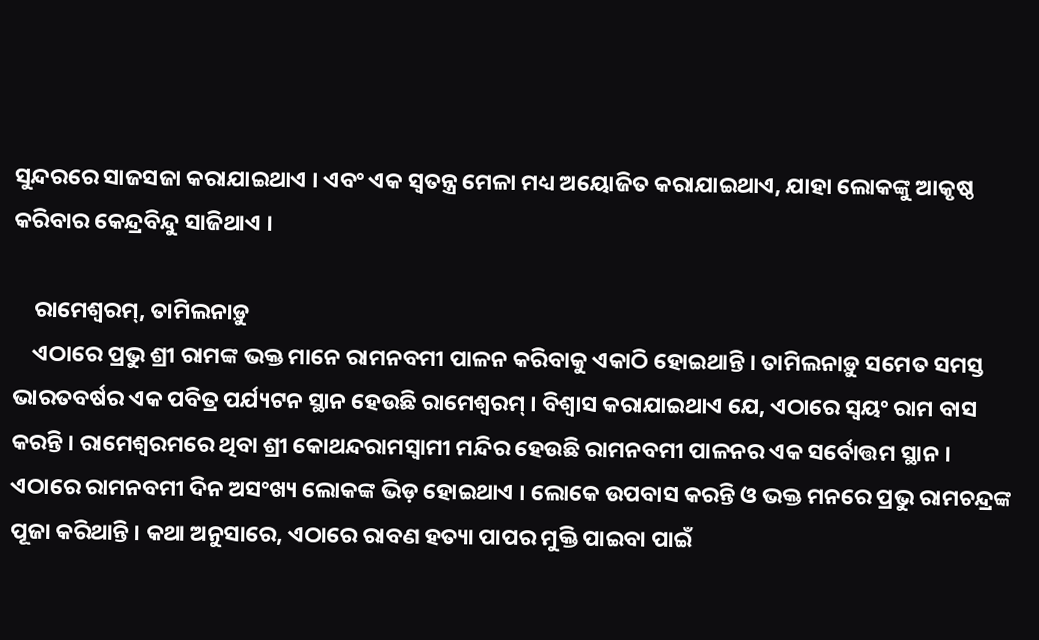ସୁନ୍ଦରରେ ସାଜସଜା କରାଯାଇଥାଏ । ଏବଂ ଏକ ସ୍ୱତନ୍ତ୍ର ମେଳା ମଧ୍ୟ ଅୟୋଜିତ କରାଯାଇଥାଏ, ଯାହା ଲୋକଙ୍କୁ ଆକୃଷ୍ଠ କରିବାର କେନ୍ଦ୍ରବିନ୍ଦୁ ସାଜିଥାଏ ।

    ରାମେଶ୍ୱରମ୍, ତାମିଲନାଡ଼ୁ
    ଏଠାରେ ପ୍ରଭୁ ଶ୍ରୀ ରାମଙ୍କ ଭକ୍ତ ମାନେ ରାମନବମୀ ପାଳନ କରିବାକୁ ଏକାଠି ହୋଇଥାନ୍ତି । ତାମିଲନାଡ଼ୁ ସମେତ ସମସ୍ତ ଭାରତବର୍ଷର ଏକ ପବିତ୍ର ପର୍ଯ୍ୟଟନ ସ୍ଥାନ ହେଉଛି ରାମେଶ୍ୱରମ୍ । ବିଶ୍ୱାସ କରାଯାଇଥାଏ ଯେ, ଏଠାରେ ସ୍ୱୟଂ ରାମ ବାସ କରନ୍ତି । ରାମେଶ୍ୱରମରେ ଥିବା ଶ୍ରୀ କୋଥନ୍ଦରାମସ୍ୱାମୀ ମନ୍ଦିର ହେଉଛି ରାମନବମୀ ପାଳନର ଏକ ସର୍ବୋତ୍ତମ ସ୍ଥାନ । ଏଠାରେ ରାମନବମୀ ଦିନ ଅସଂଖ୍ୟ ଲୋକଙ୍କ ଭିଡ଼ ହୋଇଥାଏ । ଲୋକେ ଉପବାସ କରନ୍ତି ଓ ଭକ୍ତ ମନରେ ପ୍ରଭୁ ରାମଚନ୍ଦ୍ରଙ୍କ ପୂଜା କରିଥାନ୍ତି । କଥା ଅନୁସାରେ, ଏଠାରେ ରାବଣ ହତ୍ୟା ପାପର ମୁକ୍ତି ପାଇବା ପାଇଁ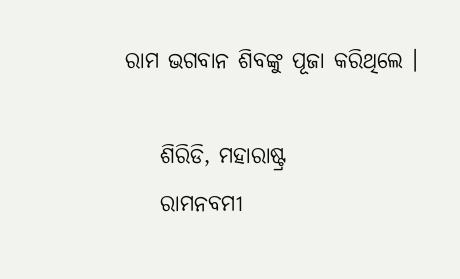ରାମ ଭଗବାନ ଶିବଙ୍କୁ ପୂଜା କରିଥିଲେ ।

    ଶିରିଡି, ମହାରାଷ୍ଟ୍ର
    ରାମନବମୀ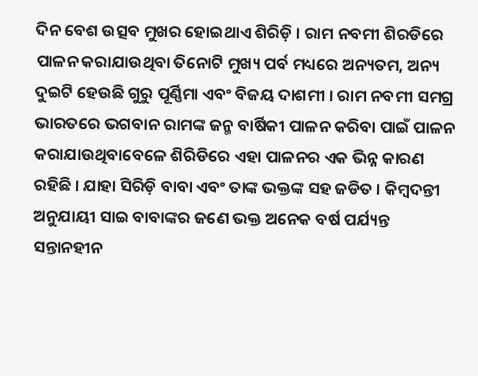ଦିନ ବେଶ ଉତ୍ସବ ମୁଖର ହୋଇଥାଏ ଶିରିଡ଼ି । ରାମ ନବମୀ ଶିରଡିରେ ପାଳନ କରାଯାଉଥିବା ତିନୋଟି ମୁଖ୍ୟ ପର୍ବ ମଧ୍ୟରେ ଅନ୍ୟତମ, ଅନ୍ୟ ଦୁଇଟି ହେଉଛି ଗୁରୁ ପୂର୍ଣ୍ଣିମା ଏବଂ ବିଜୟ ଦାଶମୀ । ରାମ ନବମୀ ସମଗ୍ର ଭାରତରେ ଭଗବାନ ରାମଙ୍କ ଜନ୍ମ ବାର୍ଷିକୀ ପାଳନ କରିବା ପାଇଁ ପାଳନ କରାଯାଉଥିବାବେଳେ ଶିରିଡିରେ ଏହା ପାଳନର ଏକ ଭିନ୍ନ କାରଣ ରହିଛି । ଯାହା ସିରିଡ଼ି ବାବା ଏବଂ ତାଙ୍କ ଭକ୍ତଙ୍କ ସହ ଜଡିତ । କିମ୍ବଦନ୍ତୀ ଅନୁଯାୟୀ ସାଇ ବାବାଙ୍କର ଜଣେ ଭକ୍ତ ଅନେକ ବର୍ଷ ପର୍ଯ୍ୟନ୍ତ ସନ୍ତାନହୀନ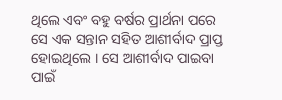ଥିଲେ ଏବଂ ବହୁ ବର୍ଷର ପ୍ରାର୍ଥନା ପରେ ସେ ଏକ ସନ୍ତାନ ସହିତ ଆଶୀର୍ବାଦ ପ୍ରାପ୍ତ ହୋଇଥିଲେ । ସେ ଆଶୀର୍ବାଦ ପାଇବା ପାଇଁ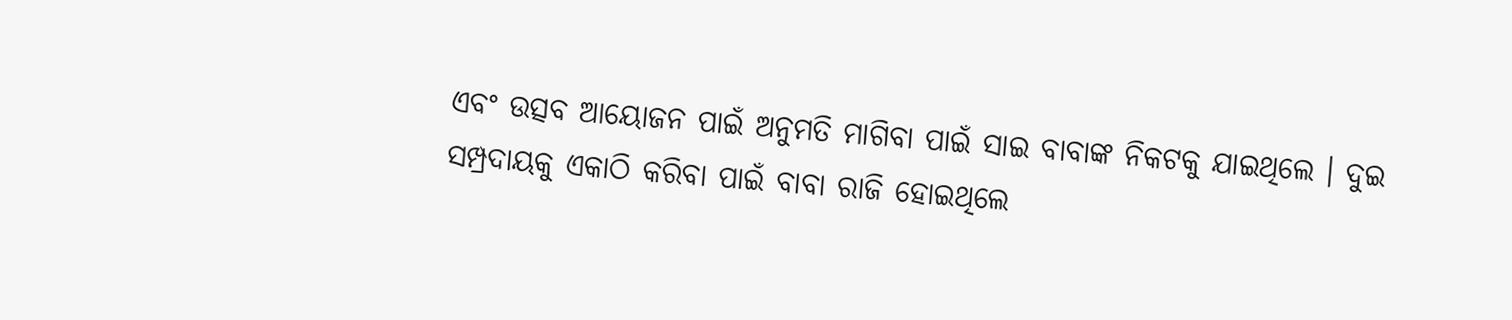ଏବଂ ଉତ୍ସବ ଆୟୋଜନ ପାଇଁ ଅନୁମତି ମାଗିବା ପାଇଁ ସାଇ ବାବାଙ୍କ ନିକଟକୁ ଯାଇଥିଲେ । ଦୁଇ ସମ୍ପ୍ରଦାୟକୁ ଏକାଠି କରିବା ପାଇଁ ବାବା ରାଜି ହୋଇଥିଲେ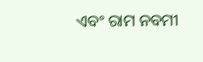ଏବଂ ରାମ ନବମୀ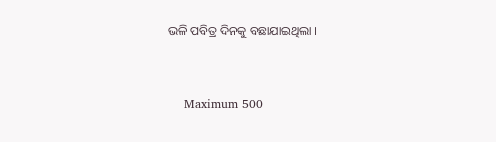ଭଳି ପବିତ୍ର ଦିନକୁ ବଛାଯାଇଥିଲା ।



    Maximum 500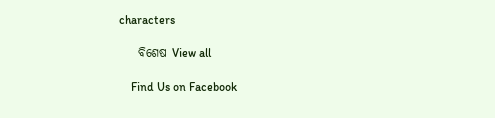characters

    ବିଶେଷ View all

    Find Us on Facebook